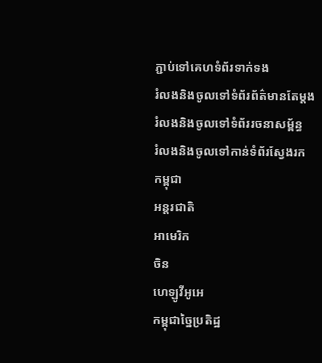ភ្ជាប់ទៅគេហទំព័រទាក់ទង
រំលងនិងចូលទៅទំព័រព័ត៌មានតែម្តង
រំលងនិងចូលទៅទំព័ររចនាសម្ព័ន្ធ
រំលងនិងចូលទៅកាន់ទំព័រស្វែងរក
កម្ពុជា
អន្តរជាតិ
អាមេរិក
ចិន
ហេឡូវីអូអេ
កម្ពុជាច្នៃប្រតិដ្ឋ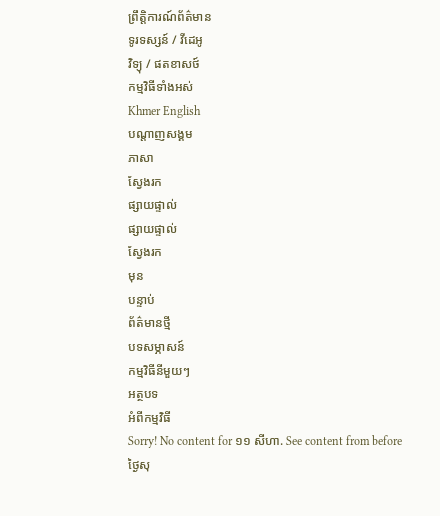ព្រឹត្តិការណ៍ព័ត៌មាន
ទូរទស្សន៍ / វីដេអូ
វិទ្យុ / ផតខាសថ៍
កម្មវិធីទាំងអស់
Khmer English
បណ្តាញសង្គម
ភាសា
ស្វែងរក
ផ្សាយផ្ទាល់
ផ្សាយផ្ទាល់
ស្វែងរក
មុន
បន្ទាប់
ព័ត៌មានថ្មី
បទសម្ភាសន៍
កម្មវិធីនីមួយៗ
អត្ថបទ
អំពីកម្មវិធី
Sorry! No content for ១១ សីហា. See content from before
ថ្ងៃសុ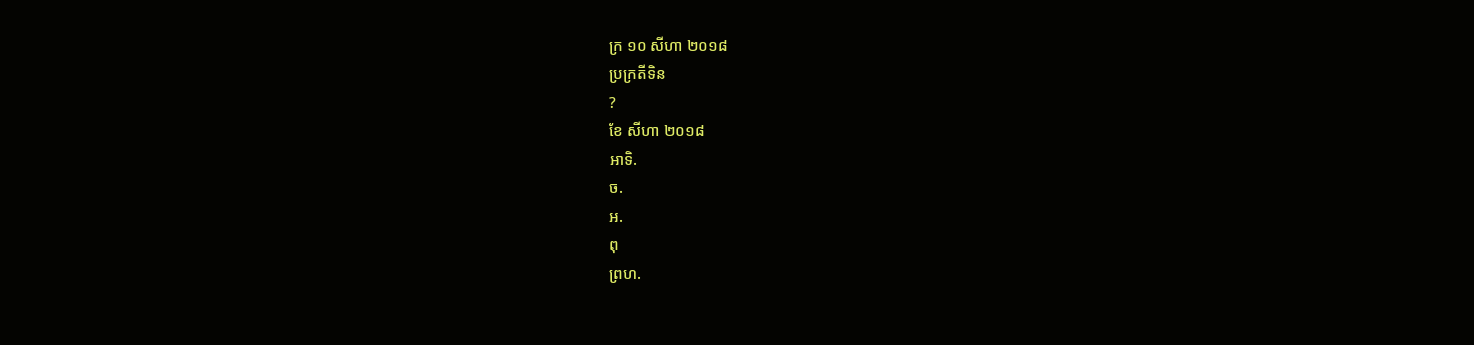ក្រ ១០ សីហា ២០១៨
ប្រក្រតីទិន
?
ខែ សីហា ២០១៨
អាទិ.
ច.
អ.
ពុ
ព្រហ.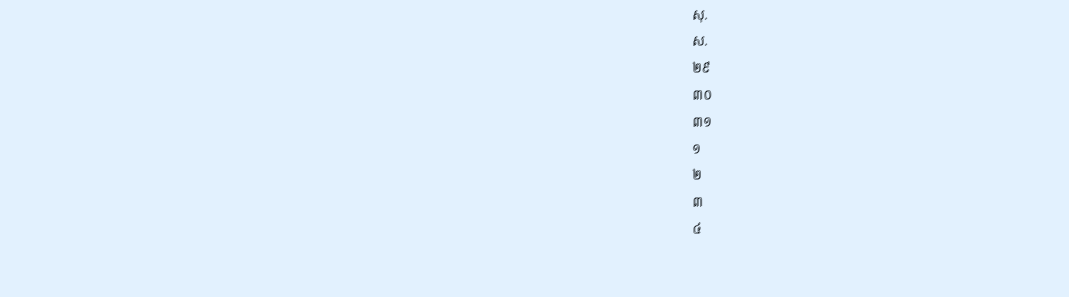សុ.
ស.
២៩
៣០
៣១
១
២
៣
៤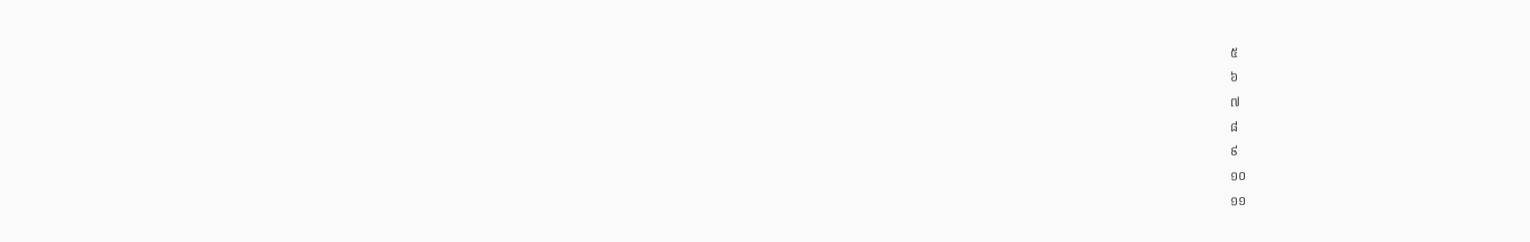៥
៦
៧
៨
៩
១០
១១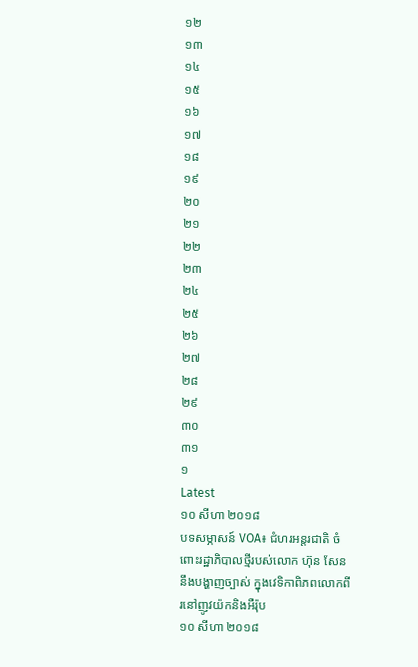១២
១៣
១៤
១៥
១៦
១៧
១៨
១៩
២០
២១
២២
២៣
២៤
២៥
២៦
២៧
២៨
២៩
៣០
៣១
១
Latest
១០ សីហា ២០១៨
បទសម្ភាសន៍ VOA៖ ជំហរអន្តរជាតិ ចំពោះរដ្ឋាភិបាលថ្មីរបស់លោក ហ៊ុន សែន នឹងបង្ហាញច្បាស់ ក្នុងវេទិកាពិភពលោកពីរនៅញូវយ៉កនិងអឺរ៉ុប
១០ សីហា ២០១៨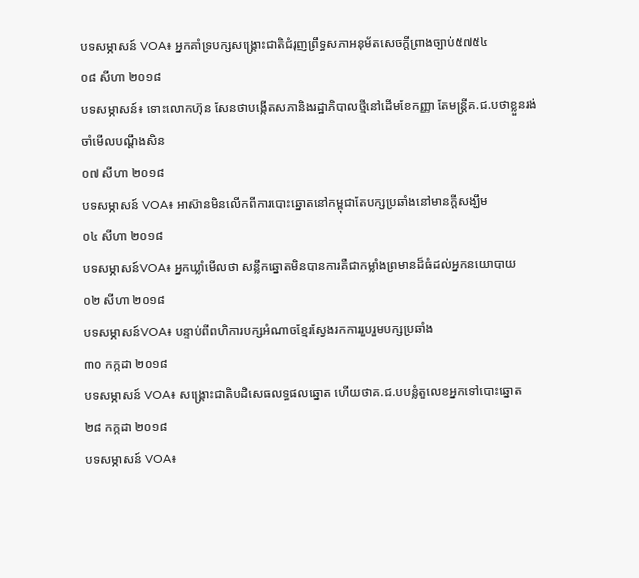បទសម្ភាសន៍ VOA៖ អ្នកគាំទ្របក្សសង្គ្រោះជាតិជំរុញព្រឹទ្ធសភាអនុម័តសេចក្តីព្រាងច្បាប់៥៧៥៤
០៨ សីហា ២០១៨
បទសម្ភាសន៍៖ ទោះលោកហ៊ុន សែនថាបង្កើតសភានិងរដ្ឋាភិបាលថ្មីនៅដើមខែកញ្ញា តែមន្ត្រីគ.ជ.បថាខ្លួនរង់ចាំមើលបណ្តឹងសិន
០៧ សីហា ២០១៨
បទសម្ភាសន៍ VOA៖ អាស៊ានមិនលើកពីការបោះឆ្នោតនៅកម្ពុជាតែបក្សប្រឆាំងនៅមានក្តីសង្ឃឹម
០៤ សីហា ២០១៨
បទសម្ភាសន៍VOA៖ អ្នកឃ្លាំមើលថា សន្លឹកឆ្នោតមិនបានការគឺជាកម្លាំងព្រមានដ៏ធំដល់អ្នកនយោបាយ
០២ សីហា ២០១៨
បទសម្ភាសន៍VOA៖ បន្ទាប់ពីពហិការបក្សអំណាចខ្មែរស្វែងរកការរួបរួមបក្សប្រឆាំង
៣០ កក្កដា ២០១៨
បទសម្ភាសន៍ VOA៖ សង្គ្រោះជាតិបដិសេធលទ្ធផលឆ្នោត ហើយថាគ.ជ.បបន្លំតួលេខអ្នកទៅបោះឆ្នោត
២៨ កក្កដា ២០១៨
បទសម្ភាសន៍ VOA៖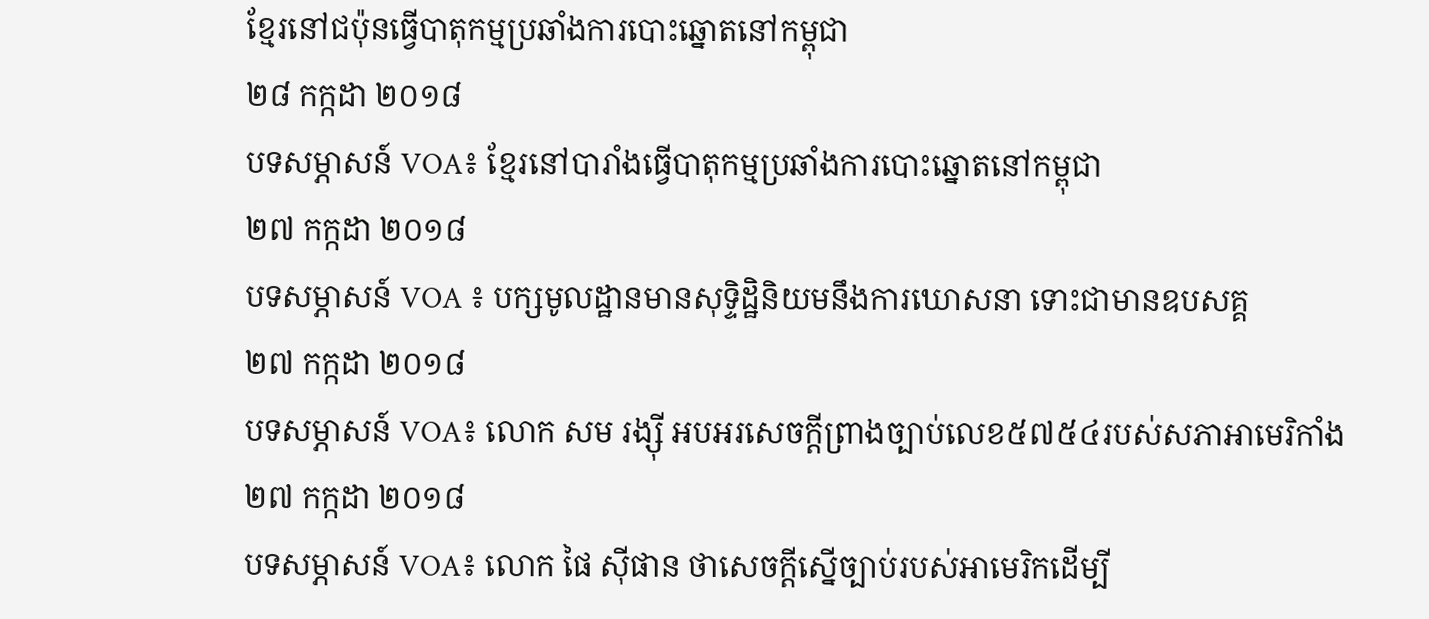ខ្មែរនៅជប៉ុនធ្វើបាតុកម្មប្រឆាំងការបោះឆ្នោតនៅកម្ពុជា
២៨ កក្កដា ២០១៨
បទសម្ភាសន៍ VOA៖ ខ្មែរនៅបារាំងធ្វើបាតុកម្មប្រឆាំងការបោះឆ្នោតនៅកម្ពុជា
២៧ កក្កដា ២០១៨
បទសម្ភាសន៍ VOA ៖ បក្សមូលដ្ឋានមានសុទ្ទិដ្ឋិនិយមនឹងការឃោសនា ទោះជាមានឧបសគ្គ
២៧ កក្កដា ២០១៨
បទសម្ភាសន៍ VOA៖ លោក សម រង្ស៊ី អបអរសេចក្តីព្រាងច្បាប់លេខ៥៧៥៤របស់សភាអាមេរិកាំង
២៧ កក្កដា ២០១៨
បទសម្ភាសន៍ VOA៖ លោក ផៃ ស៊ីផាន ថាសេចក្តីស្នើច្បាប់របស់អាមេរិកដើម្បី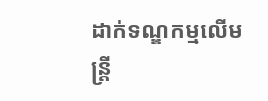ដាក់ទណ្ឌកម្មលើមន្ត្រី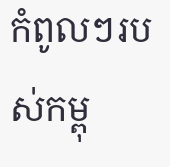កំពូលៗរបស់កម្ពុ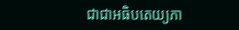ជាជាអធិបតេយ្យភា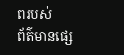ពរបស់
ព័ត៌មានផ្សេ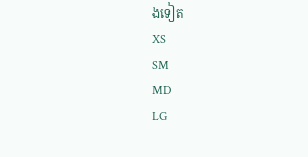ងទៀត
XS
SM
MD
LG